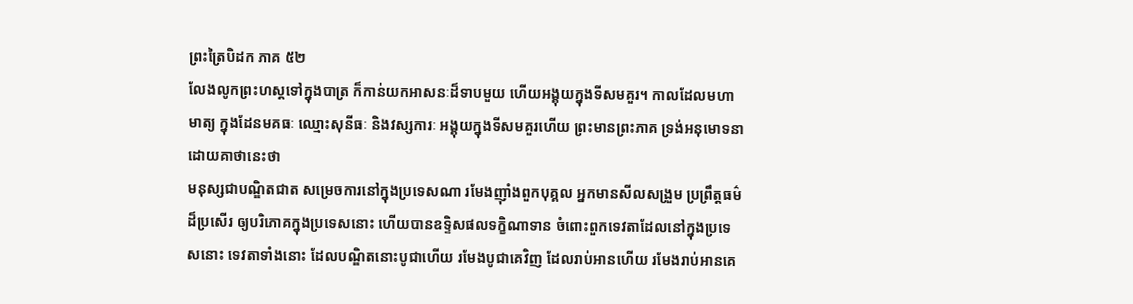ព្រះត្រៃបិដក ភាគ ៥២
លែងលូកព្រះហស្តទៅក្នុងបាត្រ ក៏កាន់យកអាសនៈដ៏ទាបមួយ ហើយអង្គុយក្នុងទីសមគួរ។ កាលដែលមហាមាត្យ ក្នុងដែនមគធៈ ឈ្មោះសុនីធៈ និងវស្សការៈ អង្គុយក្នុងទីសមគួរហើយ ព្រះមានព្រះភាគ ទ្រង់អនុមោទនា ដោយគាថានេះថា
មនុស្សជាបណ្ឌិតជាត សម្រេចការនៅក្នុងប្រទេសណា រមែងញ៉ាំងពួកបុគ្គល អ្នកមានសីលសង្រួម ប្រព្រឹត្តធម៌ដ៏ប្រសើរ ឲ្យបរិភោគក្នុងប្រទេសនោះ ហើយបានឧទ្ទិសផលទក្ខិណាទាន ចំពោះពួកទេវតាដែលនៅក្នុងប្រទេសនោះ ទេវតាទាំងនោះ ដែលបណ្ឌិតនោះបូជាហើយ រមែងបូជាគេវិញ ដែលរាប់អានហើយ រមែងរាប់អានគេ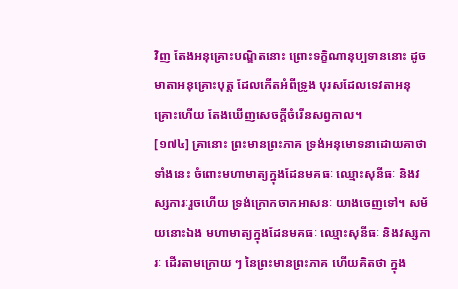វិញ តែងអនុគ្រោះបណ្ឌិតនោះ ព្រោះទក្ខិណានុប្បទាននោះ ដូចមាតាអនុគ្រោះបុត្ត ដែលកើតអំពីទ្រូង បុរសដែលទេវតាអនុគ្រោះហើយ តែងឃើញសេចក្តីចំរើនសព្វកាល។
[១៧៤] គ្រានោះ ព្រះមានព្រះភាគ ទ្រង់អនុមោទនាដោយគាថាទាំងនេះ ចំពោះមហាមាត្យក្នុងដែនមគធៈ ឈ្មោះសុនីធៈ និងវស្សការៈរួចហើយ ទ្រង់ក្រោកចាកអាសនៈ យាងចេញទៅ។ សម័យនោះឯង មហាមាត្យក្នុងដែនមគធៈ ឈ្មោះសុនីធៈ និងវស្សការៈ ដើរតាមក្រោយ ៗ នៃព្រះមានព្រះភាគ ហើយគិតថា ក្នុង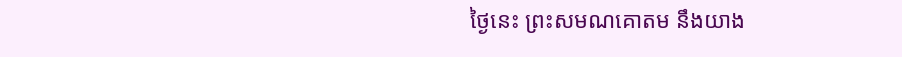ថ្ងៃនេះ ព្រះសមណគោតម នឹងយាង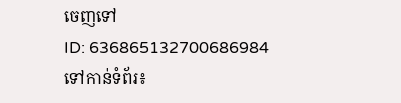ចេញទៅ
ID: 636865132700686984
ទៅកាន់ទំព័រ៖